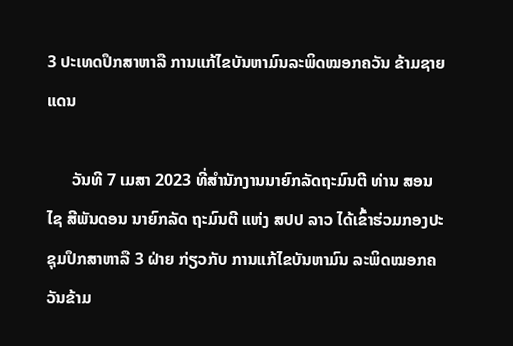3 ປະເທດປຶກສາຫາລື ການແກ້ໄຂບັນຫາມົນລະພິດໝອກຄວັນ ຂ້າມຊາຍແດນ

      ວັນທີ 7 ເມສາ 2023 ທີ່ສໍານັກງານນາຍົກລັດຖະມົນຕີ ທ່ານ ສອນໄຊ ສີພັນດອນ ນາຍົກລັດ ຖະມົນຕີ ແຫ່ງ ສປປ ລາວ ໄດ້ເຂົ້າຮ່ວມກອງປະຊຸມປຶກສາຫາລື 3 ຝ່າຍ ກ່ຽວກັບ ການແກ້ໄຂບັນຫາມົນ ລະພິດໝອກຄວັນຂ້າມ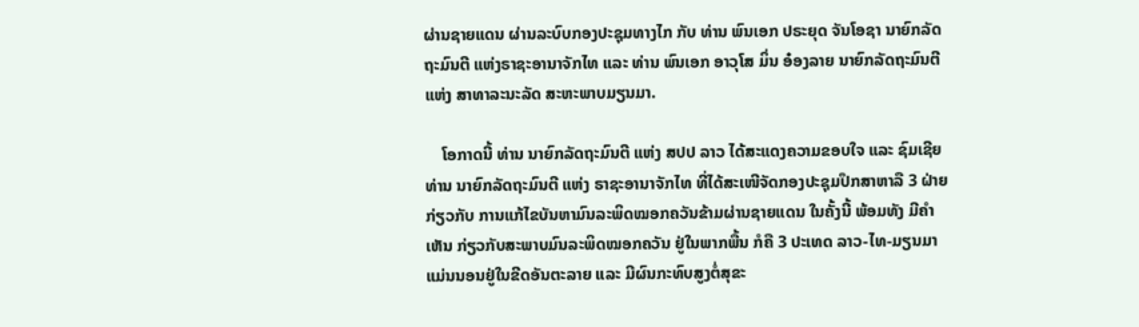ຜ່ານຊາຍແດນ ຜ່ານລະບົບກອງປະຊຸມທາງໄກ ກັບ ທ່ານ ພົນເອກ ປຣະຍຸດ ຈັນໂອຊາ ນາຍົກລັດຖະມົນຕີ ແຫ່ງຣາຊະອານາຈັກໄທ ແລະ ທ່ານ ພົນເອກ ອາວຸໂສ ມິ່ນ ອ໋ອງລາຍ ນາຍົກລັດຖະມົນຕີ ແຫ່ງ ສາທາລະນະລັດ ສະຫະພາບມຽນມາ.

    ໂອກາດນີ້ ທ່ານ ນາຍົກລັດຖະມົນຕີ ແຫ່ງ ສປປ ລາວ ໄດ້ສະແດງຄວາມຂອບໃຈ ແລະ ຊົມເຊີຍ ທ່ານ ນາຍົກລັດຖະມົນຕີ ແຫ່ງ ຣາຊະອານາຈັກໄທ ທີ່ໄດ້ສະເໜີຈັດກອງປະຊຸມປຶກສາຫາລື 3 ຝ່າຍ ກ່ຽວກັບ ການແກ້ໄຂບັນຫາມົນລະພິດໝອກຄວັນຂ້າມຜ່ານຊາຍແດນ ໃນຄັ້ງນີ້ ພ້ອມທັງ ມີຄຳເຫັນ ກ່ຽວກັບສະພາບມົນລະພິດໝອກຄວັນ ຢູ່ໃນພາກພື້ນ ກໍຄື 3 ປະເທດ ລາວ-ໄທ-ມຽນມາ ແມ່ນນອນຢູ່ໃນຂີດອັນຕະລາຍ ແລະ ມີຜົນກະທົບສູງຕໍ່ສຸຂະ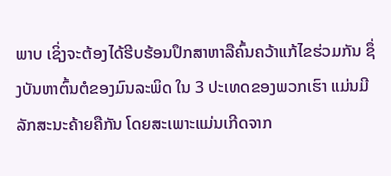ພາບ ເຊິ່ງຈະຕ້ອງໄດ້ຮີບຮ້ອນປຶກສາຫາລືຄົ້ນຄວ້າແກ້ໄຂຮ່ວມກັນ ຊຶ່ງບັນຫາຕົ້ນຕໍຂອງມົນລະພິດ ໃນ 3 ປະເທດຂອງພວກເຮົາ ແມ່ນມີລັກສະນະຄ້າຍຄືກັນ ໂດຍສະເພາະແມ່ນເກີດຈາກ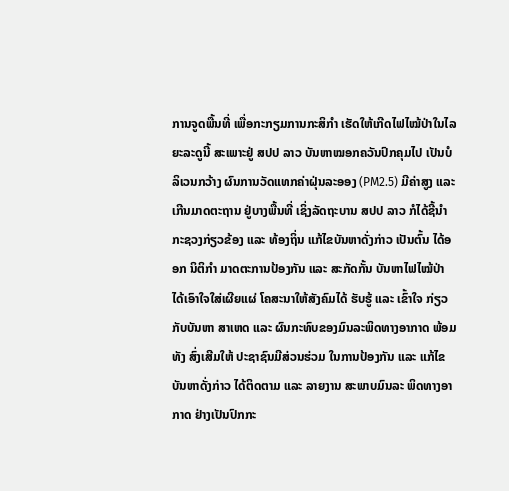ການຈູດພື້ນທີ່ ເພື່ອກະກຽມການກະສິກໍາ ເຮັດໃຫ້ເກີດໄຟໄໝ້ປ່າໃນໄລຍະລະດູນີ້ ສະເພາະຢູ່ ສປປ ລາວ ບັນຫາໝອກຄວັນປົກຄຸມໄປ ເປັນບໍລິເວນກວ້າງ ຜົນການວັດແທກຄ່າຝຸ່ນລະອອງ (PM2.5) ມີຄ່າສູງ ແລະ ເກີນມາດຕະຖານ ຢູ່ບາງພື້ນທີ່ ເຊິ່ງລັດຖະບານ ສປປ ລາວ ກໍໄດ້ຊີ້ນໍາກະຊວງກ່ຽວຂ້ອງ ແລະ ທ້ອງຖິ່ນ ແກ້ໄຂບັນຫາດັ່ງກ່າວ ເປັນຕົ້ນ ໄດ້ອອກ ນິຕິກໍາ ມາດຕະການປ້ອງກັນ ແລະ ສະກັດກັ້ນ ບັນຫາໄຟໄໝ້ປ່າ ໄດ້ເອົາໃຈໃສ່ເຜີຍແຜ່ ໂຄສະນາໃຫ້ສັງຄົມໄດ້ ຮັບຮູ້ ແລະ ເຂົ້າໃຈ ກ່ຽວກັບບັນຫາ ສາເຫດ ແລະ ຜົນກະທົບຂອງມົນລະພິດທາງອາກາດ ພ້ອມທັງ ສົ່ງເສີມໃຫ້ ປະຊາຊົນມີສ່ວນຮ່ວມ ໃນການປ້ອງກັນ ແລະ ແກ້ໄຂບັນຫາດັ່ງກ່າວ ໄດ້ຕິດຕາມ ແລະ ລາຍງານ ສະພາບມົນລະ ພິດທາງອາກາດ ຢ່າງເປັນປົກກະ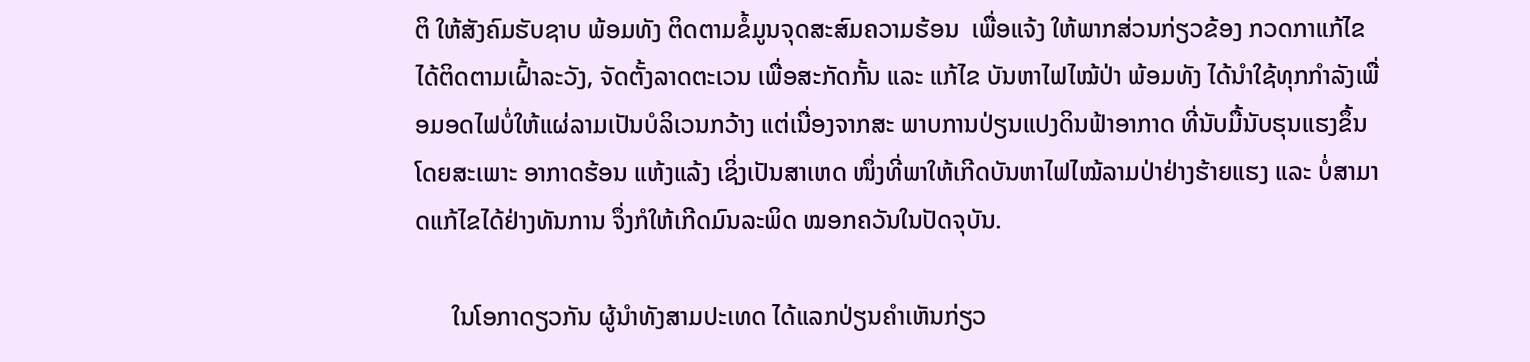ຕິ ໃຫ້ສັງຄົມຮັບຊາບ ພ້ອມທັງ ຕິດຕາມຂໍ້ມູນຈຸດສະສົມຄວາມຮ້ອນ  ເພື່ອແຈ້ງ ໃຫ້ພາກສ່ວນກ່ຽວຂ້ອງ ກວດກາແກ້ໄຂ ໄດ້ຕິດຕາມເຝົ້າລະວັງ, ຈັດຕັ້ງລາດຕະເວນ ເພື່ອສະກັດກັ້ນ ແລະ ແກ້ໄຂ ບັນຫາໄຟໄໝ້ປ່າ ພ້ອມທັງ ໄດ້ນໍາໃຊ້ທຸກກໍາລັງເພື່ອມອດໄຟບໍ່ໃຫ້ແຜ່ລາມເປັນບໍລິເວນກວ້າງ ແຕ່ເນື່ອງຈາກສະ ພາບການປ່ຽນແປງດິນຟ້າອາກາດ ທີ່ນັບມື້ນັບຮຸນແຮງຂຶ້ນ ໂດຍສະເພາະ ອາກາດຮ້ອນ ແຫ້ງແລ້ງ ເຊິ່ງເປັນສາເຫດ ໜຶ່ງທີ່ພາໃຫ້ເກີດບັນຫາໄຟໄໝ້ລາມປ່າຢ່າງຮ້າຍແຮງ ແລະ ບໍ່ສາມາດແກ້ໄຂໄດ້ຢ່າງທັນການ ຈຶ່ງກໍໃຫ້ເກີດມົນລະພິດ ໝອກຄວັນໃນປັດຈຸບັນ.

      ໃນໂອກາດຽວກັນ ຜູ້ນຳທັງສາມປະເທດ ໄດ້ແລກປ່ຽນຄຳເຫັນກ່ຽວ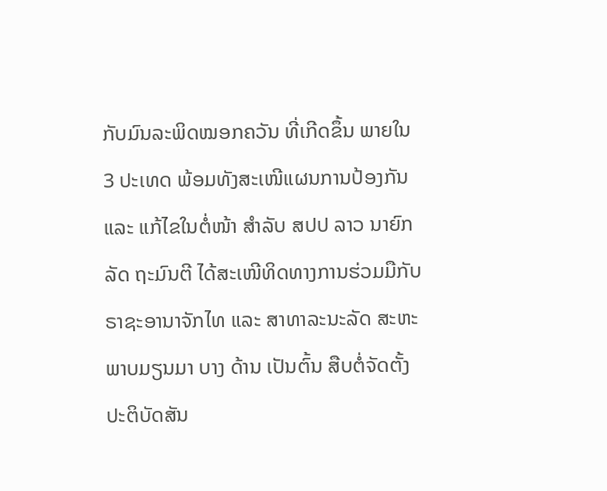ກັບມົນລະພິດໝອກຄວັນ ທີ່ເກີດຂຶ້ນ ພາຍໃນ 3 ປະເທດ ພ້ອມທັງສະເໜີແຜນການປ້ອງກັນ ແລະ ແກ້ໄຂໃນຕໍ່ໜ້າ ສຳລັບ ສປປ ລາວ ນາຍົກລັດ ຖະມົນຕີ ໄດ້ສະເໜີທິດທາງການຮ່ວມມືກັບ ຣາຊະອານາຈັກໄທ ແລະ ສາທາລະນະລັດ ສະຫະພາບມຽນມາ ບາງ ດ້ານ ເປັນຕົ້ນ ສືບຕໍ່ຈັດຕັ້ງປະຕິບັດສັນ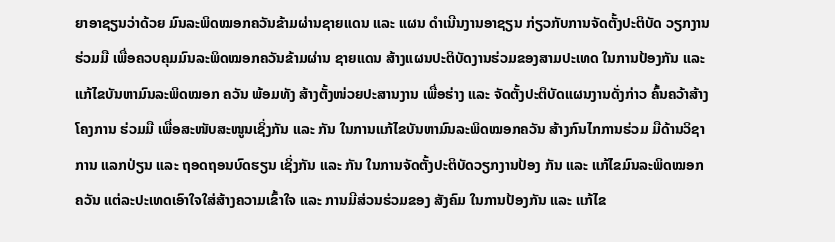ຍາອາຊຽນວ່າດ້ວຍ ມົນລະພິດໝອກຄວັນຂ້າມຜ່ານຊາຍແດນ ແລະ ແຜນ ດໍາເນີນງານອາຊຽນ ກ່ຽວກັບການຈັດຕັ້ງປະຕິບັດ ວຽກງານຮ່ວມມື ເພື່ອຄວບຄຸມມົນລະພິດໝອກຄວັນຂ້າມຜ່ານ ຊາຍແດນ ສ້າງແຜນປະຕິບັດງານຮ່ວມຂອງສາມປະເທດ ໃນການປ້ອງກັນ ແລະ ແກ້ໄຂບັນຫາມົນລະພິດໝອກ ຄວັນ ພ້ອມທັງ ສ້າງຕັ້ງໜ່ວຍປະສານງານ ເພື່ອຮ່າງ ແລະ ຈັດຕັ້ງປະຕິບັດແຜນງານດັ່ງກ່າວ ຄົ້ນຄວ້າສ້າງໂຄງການ ຮ່ວມມື ເພື່ອສະໜັບສະໜູນເຊິ່ງກັນ ແລະ ກັນ ໃນການແກ້ໄຂບັນຫາມົນລະພິດໝອກຄວັນ ສ້າງກົນໄກການຮ່ວມ ມືດ້ານວິຊາການ ແລກປ່ຽນ ແລະ ຖອດຖອນບົດຮຽນ ເຊິ່ງກັນ ແລະ ກັນ ໃນການຈັດຕັ້ງປະຕິບັດວຽກງານປ້ອງ ກັນ ແລະ ແກ້ໄຂມົນລະພິດໝອກຄວັນ ແຕ່ລະປະເທດເອົາໃຈໃສ່ສ້າງຄວາມເຂົ້າໃຈ ແລະ ການມີສ່ວນຮ່ວມຂອງ ສັງຄົມ ໃນການປ້ອງກັນ ແລະ ແກ້ໄຂ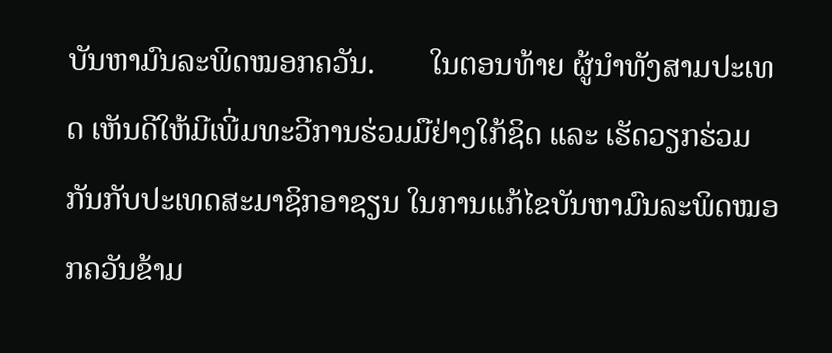ບັນຫາມົນລະພິດໝອກຄວັນ.       ໃນຕອນທ້າຍ ຜູ້ນຳທັງສາມປະເທດ ເຫັນດີໃຫ້ມີເພີ່ມທະວີການຮ່ວມມືຢ່າງໃກ້ຊິດ ແລະ ເຮັດວຽກຮ່ວມ ກັນກັບປະເທດສະມາຊິກອາຊຽນ ໃນການແກ້ໄຂບັນຫາມົນລະພິດໝອກຄວັນຂ້າມ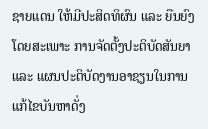ຊາຍແດນ ໃຫ້ມີປະສິດທິຜົນ ແລະ ຍືນຍົງ ໂດຍສະເພາະ ການຈັດຕັ້ງປະຕິບັດສັນຍາ ແລະ ແຜນປະຕິບັດງານອາຊຽນໃນການແກ້ໄຂບັນຫາດັ່ງ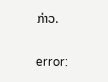ກ່າວ.

error: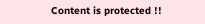Content is protected !!